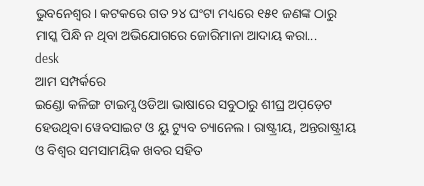ଭୁବନେଶ୍ୱର। କଟକରେ ଗତ ୨୪ ଘଂଟା ମଧ୍ୟରେ ୧୫୧ ଜଣଙ୍କ ଠାରୁ ମାସ୍କ ପିନ୍ଧି ନ ଥିବା ଅଭିଯୋଗରେ ଜୋରିମାନା ଆଦାୟ କରା...
desk
ଆମ ସମ୍ପର୍କରେ
ଇଣ୍ଡୋ କଳିଙ୍ଗ ଟାଇମ୍ସ ଓଡିଆ ଭାଷାରେ ସବୁଠାରୁ ଶୀଘ୍ର ଅପ଼ଡ଼େଟ ହେଉଥିବା ୱେବସାଇଟ ଓ ୟୁ ଟ୍ୟୁବ ଚ୍ୟାନେଲ । ରାଷ୍ଟ୍ରୀୟ, ଅନ୍ତରାଷ୍ଟ୍ରୀୟ ଓ ବିଶ୍ୱର ସମସାମୟିକ ଖବର ସହିତ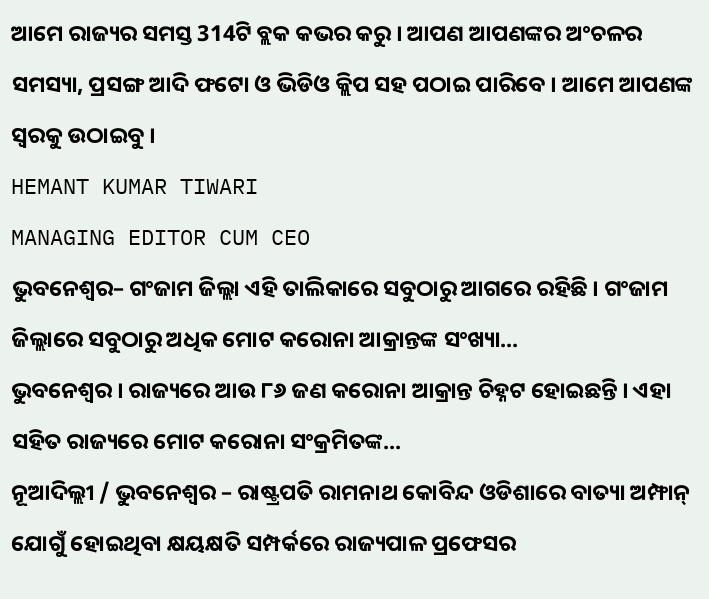ଆମେ ରାଜ୍ୟର ସମସ୍ତ 314ଟି ବ୍ଲକ କଭର କରୁ । ଆପଣ ଆପଣଙ୍କର ଅଂଚଳର ସମସ୍ୟା, ପ୍ରସଙ୍ଗ ଆଦି ଫଟୋ ଓ ଭିଡିଓ କ୍ଲିପ ସହ ପଠାଇ ପାରିବେ । ଆମେ ଆପଣଙ୍କ ସ୍ୱରକୁ ଉଠାଇବୁ ।
HEMANT KUMAR TIWARI
MANAGING EDITOR CUM CEO
ଭୁବନେଶ୍ୱର– ଗଂଜାମ ଜିଲ୍ଲା ଏହି ତାଲିକାରେ ସବୁଠାରୁ ଆଗରେ ରହିଛି । ଗଂଜାମ ଜିଲ୍ଲାରେ ସବୁଠାରୁ ଅଧିକ ମୋଟ କରୋନା ଆକ୍ରାନ୍ତଙ୍କ ସଂଖ୍ୟା...
ଭୁବନେଶ୍ୱର । ରାଜ୍ୟରେ ଆଉ ୮୬ ଜଣ କରୋନା ଆକ୍ରାନ୍ତ ଚିହ୍ନଟ ହୋଇଛନ୍ତି । ଏହା ସହିତ ରାଜ୍ୟରେ ମୋଟ କରୋନା ସଂକ୍ରମିତଙ୍କ...
ନୂଆଦିଲ୍ଲୀ / ଭୁବନେଶ୍ୱର – ରାଷ୍ଟ୍ରପତି ରାମନାଥ କୋବିନ୍ଦ ଓଡିଶାରେ ବାତ୍ୟା ଅମ୍ଫାନ୍ ଯୋଗୁଁ ହୋଇଥିବା କ୍ଷୟକ୍ଷତି ସମ୍ପର୍କରେ ରାଜ୍ୟପାଳ ପ୍ରଫେସର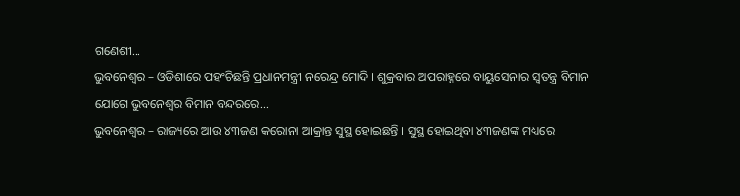ଗଣେଶୀ...
ଭୁବନେଶ୍ୱର – ଓଡିଶାରେ ପହଂଚିଛନ୍ତି ପ୍ରଧାନମନ୍ତ୍ରୀ ନରେନ୍ଦ୍ର ମୋଦି । ଶୁକ୍ରବାର ଅପରାହ୍ନରେ ବାୟୁସେନାର ସ୍ୱତନ୍ତ୍ର ବିମାନ ଯୋଗେ ଭୁବନେଶ୍ୱର ବିମାନ ବନ୍ଦରରେ...
ଭୁବନେଶ୍ୱର – ରାଜ୍ୟରେ ଆଉ ୪୩ଜଣ କରୋନା ଆକ୍ରାନ୍ତ ସୁସ୍ଥ ହୋଇଛନ୍ତି । ସୁସ୍ଥ ହୋଇଥିବା ୪୩ଜଣଙ୍କ ମଧ୍ୟରେ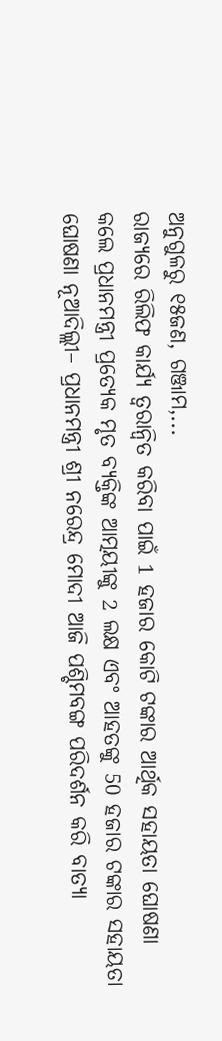ଅନୁଗୁଳରୁ ୧୫ଜଣ, ଗଞ୍ଜାମ,...
ରାଜ୍ୟରେ ରିଲିଫ କାର୍ଯ୍ୟ ତ୍ୱରାନ୍ୱିତ କରିବା ପାଇଁ 1 ହଜାର କୋଟି ଟଙ୍କାର ଆର୍ଥିକ ସହାୟତା ଘୋଷଣା କଲେ ପ୍ରଧାନମନ୍ତ୍ରୀ ପ୍ରତ୍ୟେକ ମୃତ ବ୍ୟକ୍ତିଙ୍କ ଆତ୍ମୟୀଙ୍କୁ 2 ଲକ୍ଷ ଏବଂ ଆହତଙ୍କୁ 50 ହଜାର ଟଙ୍କାର ସହାୟତା ଘୋଷଣା ନୂଆଦିଲ୍ଲୀ– ପ୍ରଧାନମନ୍ତ୍ରୀ ଶ୍ରୀ ନରେନ୍ଦ୍ର ମୋଦୀ ଆଜି ପଶ୍ଚିମବଙ୍ଗ ପରିଦର୍ଶନ କରି ବାତ୍ୟା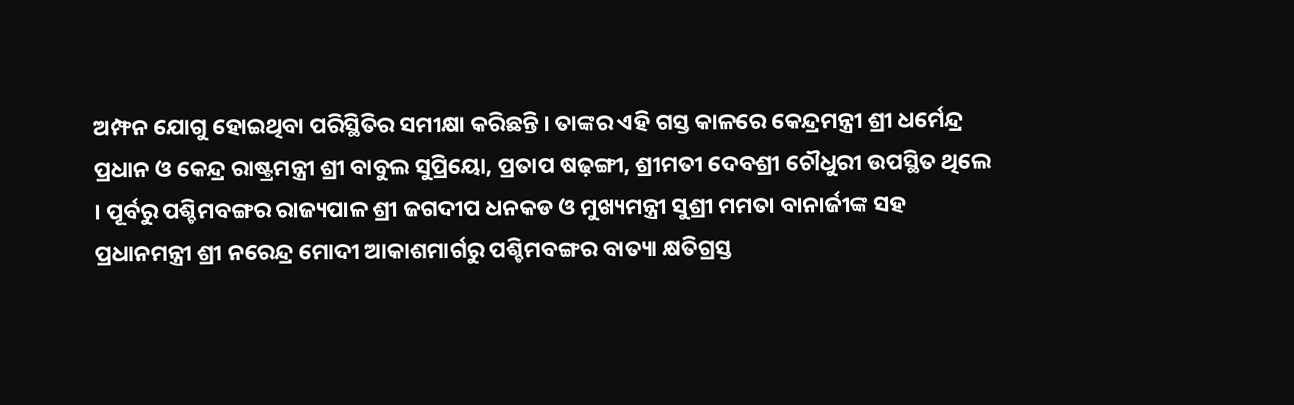ଅମ୍ଫନ ଯୋଗୁ ହୋଇଥିବା ପରିସ୍ଥିତିର ସମୀକ୍ଷା କରିଛନ୍ତି । ତାଙ୍କର ଏହି ଗସ୍ତ କାଳରେ କେନ୍ଦ୍ରମନ୍ତ୍ରୀ ଶ୍ରୀ ଧର୍ମେନ୍ଦ୍ର ପ୍ରଧାନ ଓ କେନ୍ଦ୍ର ରାଷ୍ଟ୍ରମନ୍ତ୍ରୀ ଶ୍ରୀ ବାବୁଲ ସୁପ୍ରିୟୋ, ପ୍ରତାପ ଷଢ଼ଙ୍ଗୀ, ଶ୍ରୀମତୀ ଦେବଶ୍ରୀ ଚୌଧୁରୀ ଉପସ୍ଥିତ ଥିଲେ । ପୂର୍ବରୁ ପଶ୍ଚିମବଙ୍ଗର ରାଜ୍ୟପାଳ ଶ୍ରୀ ଜଗଦୀପ ଧନକଡ ଓ ମୁଖ୍ୟମନ୍ତ୍ରୀ ସୁଶ୍ରୀ ମମତା ବାନାର୍ଜୀଙ୍କ ସହ ପ୍ରଧାନମନ୍ତ୍ରୀ ଶ୍ରୀ ନରେନ୍ଦ୍ର ମୋଦୀ ଆକାଶମାର୍ଗରୁ ପଶ୍ଚିମବଙ୍ଗର ବାତ୍ୟା କ୍ଷତିଗ୍ରସ୍ତ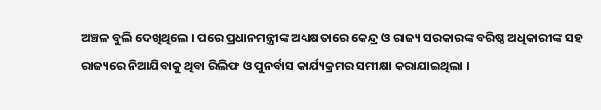ଅଞ୍ଚଳ ବୁଲି ଦେଖିଥିଲେ । ପରେ ପ୍ରଧାନମନ୍ତ୍ରୀଙ୍କ ଅଧ୍ୟକ୍ଷତାରେ କେନ୍ଦ୍ର ଓ ରାଜ୍ୟ ସରକାରଙ୍କ ବରିଷ୍ଠ ଅଧିକାରୀଙ୍କ ସହ ରାଜ୍ୟରେ ନିଆଯିବାକୁ ଥିବା ରିଲିଫ ଓ ପୁନର୍ବାସ କାର୍ଯ୍ୟକ୍ରମର ସମୀକ୍ଷା କରାଯାଇଥିଲା ।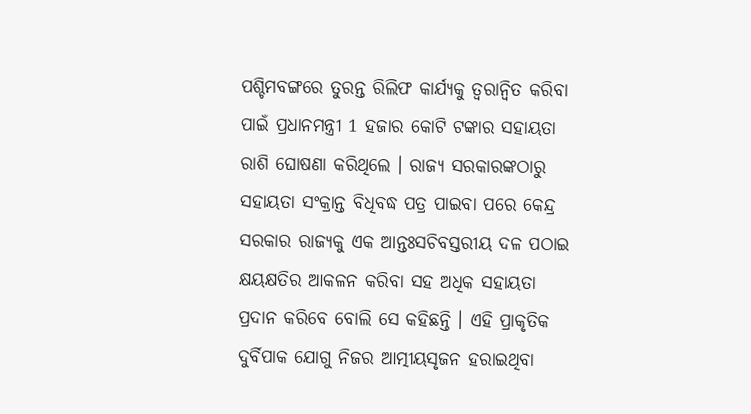ପଶ୍ଚିମବଙ୍ଗରେ ତୁରନ୍ତ ରିଲିଫ କାର୍ଯ୍ୟକୁ ତ୍ୱରାନ୍ୱିତ କରିବା ପାଇଁ ପ୍ରଧାନମନ୍ତ୍ରୀ 1 ହଜାର କୋଟି ଟଙ୍କାର ସହାୟତା ରାଶି ଘୋଷଣା କରିଥିଲେ । ରାଜ୍ୟ ସରକାରଙ୍କଠାରୁ ସହାୟତା ସଂକ୍ରାନ୍ତ ବିଧିବଦ୍ଧ ପତ୍ର ପାଇବା ପରେ କେନ୍ଦ୍ର ସରକାର ରାଜ୍ୟକୁ ଏକ ଆନ୍ତଃସଚିବସ୍ତରୀୟ ଦଳ ପଠାଇ କ୍ଷୟକ୍ଷତିର ଆକଳନ କରିବା ସହ ଅଧିକ ସହାୟତା ପ୍ରଦାନ କରିବେ ବୋଲି ସେ କହିଛନ୍ତି । ଏହି ପ୍ରାକୃତିକ ଦୁର୍ବିପାକ ଯୋଗୁ ନିଜର ଆତ୍ମୀୟସୃଜନ ହରାଇଥିବା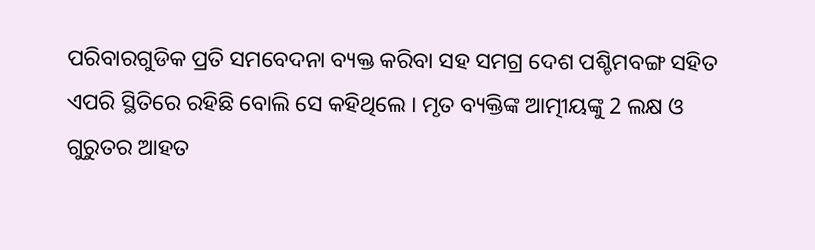ପରିବାରଗୁଡିକ ପ୍ରତି ସମବେଦନା ବ୍ୟକ୍ତ କରିବା ସହ ସମଗ୍ର ଦେଶ ପଶ୍ଚିମବଙ୍ଗ ସହିତ ଏପରି ସ୍ଥିତିରେ ରହିଛି ବୋଲି ସେ କହିଥିଲେ । ମୃତ ବ୍ୟକ୍ତିଙ୍କ ଆତ୍ମୀୟଙ୍କୁ 2 ଲକ୍ଷ ଓ ଗୁରୁତର ଆହତ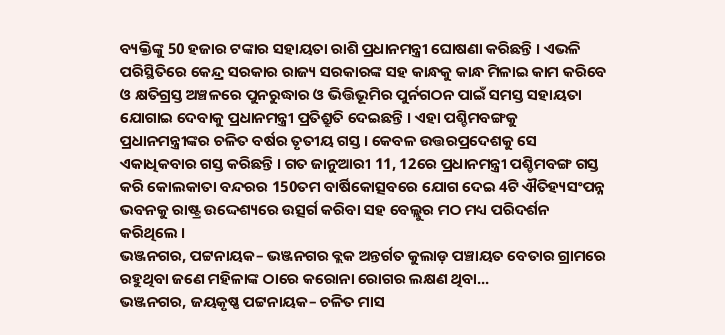ବ୍ୟକ୍ତିଙ୍କୁ 50 ହଜାର ଟଙ୍କାର ସହାୟତା ରାଶି ପ୍ରଧାନମନ୍ତ୍ରୀ ଘୋଷଣା କରିଛନ୍ତି । ଏଭଳି ପରିସ୍ଥିତିରେ କେନ୍ଦ୍ର ସରକାର ରାଜ୍ୟ ସରକାରଙ୍କ ସହ କାନ୍ଧକୁ କାନ୍ଧ ମିଳାଇ କାମ କରିବେ ଓ କ୍ଷତିଗ୍ରସ୍ତ ଅଞ୍ଚଳରେ ପୁନରୁଦ୍ଧାର ଓ ଭିତ୍ତିଭୂମିର ପୁର୍ନଗଠନ ପାଇଁ ସମସ୍ତ ସହାୟତା ଯୋଗାଇ ଦେବାକୁ ପ୍ରଧାନମନ୍ତ୍ରୀ ପ୍ରତିଶ୍ରୁତି ଦେଇଛନ୍ତି । ଏହା ପଶ୍ଚିମବଙ୍ଗକୁ ପ୍ରଧାନମନ୍ତ୍ରୀଙ୍କର ଚଳିତ ବର୍ଷର ତୃତୀୟ ଗସ୍ତ । କେବଳ ଉତ୍ତରପ୍ରଦେଶକୁ ସେ ଏକାଧିକବାର ଗସ୍ତ କରିଛନ୍ତି । ଗତ ଜାନୁଆରୀ 11, 12ରେ ପ୍ରଧାନମନ୍ତ୍ରୀ ପଶ୍ଚିମବଙ୍ଗ ଗସ୍ତ କରି କୋଲକାତା ବନ୍ଦରର 150ତମ ବାର୍ଷିକୋତ୍ସବରେ ଯୋଗ ଦେଇ 4ଟି ଐତିହ୍ୟସଂପନ୍ନ ଭବନକୁ ରାଷ୍ଟ୍ର ଉଦ୍ଦେଶ୍ୟରେ ଉତ୍ସର୍ଗ କରିବା ସହ ବେଲ୍ଲୁର ମଠ ମଧ୍ୟ ପରିଦର୍ଶନ କରିଥିଲେ ।
ଭଞ୍ଜନଗର, ପଟ୍ଟନାୟକ– ଭଞ୍ଜନଗର ବ୍ଲକ ଅନ୍ତର୍ଗତ କୁଲାଡ଼ ପଞ୍ଚାୟତ ବେତାର ଗ୍ରାମରେ ରହୁଥିବା ଜଣେ ମହିଳାଙ୍କ ଠାରେ କରୋନା ରୋଗର ଲକ୍ଷଣ ଥିବା...
ଭଞ୍ଜନଗର, ଜୟକୃଷ୍ଣ ପଟ୍ଟନାୟକ– ଚଳିତ ମାସ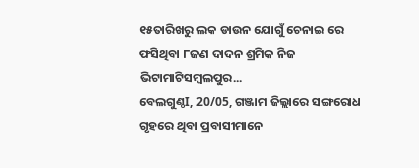୧୫ତାରିଖରୁ ଲକ ଡାଉନ ଯୋଗୁଁ ଚେନାଇ ରେ ଫସିଥିବା ୮ଜଣ ଦାଦନ ଶ୍ରମିକ ନିଜ ଭିଟାମାଟିସମ୍ବଲପୁର...
ବେଲଗୁଣ୍ଠI, 20/05, ଗଞ୍ଜାମ ଜିଲ୍ଲାରେ ସଙ୍ଗରୋଧ ଗୃହରେ ଥିବା ପ୍ରବାସୀମାନେ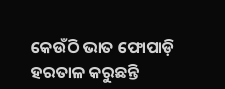କେଉଁଠି ଭାତ ଫୋପାଡ଼ି ହରତାଳ କରୁଛନ୍ତି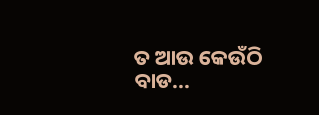ତ ଆଉ କେଉଁଠି ବାଡ...